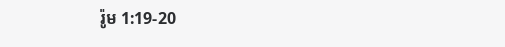រ៉ូម 1:19-20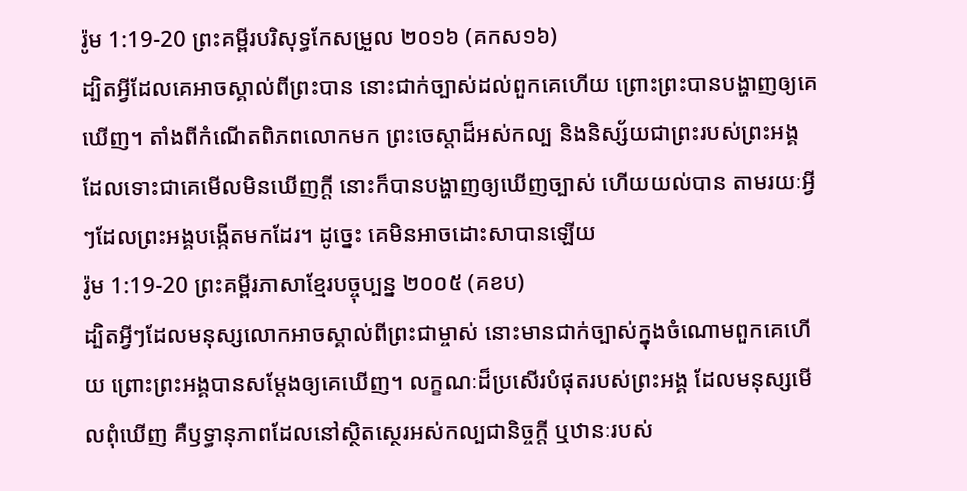រ៉ូម 1:19-20 ព្រះគម្ពីរបរិសុទ្ធកែសម្រួល ២០១៦ (គកស១៦)
ដ្បិតអ្វីដែលគេអាចស្គាល់ពីព្រះបាន នោះជាក់ច្បាស់ដល់ពួកគេហើយ ព្រោះព្រះបានបង្ហាញឲ្យគេឃើញ។ តាំងពីកំណើតពិភពលោកមក ព្រះចេស្តាដ៏អស់កល្ប និងនិស្ស័យជាព្រះរបស់ព្រះអង្គ ដែលទោះជាគេមើលមិនឃើញក្ដី នោះក៏បានបង្ហាញឲ្យឃើញច្បាស់ ហើយយល់បាន តាមរយៈអ្វីៗដែលព្រះអង្គបង្កើតមកដែរ។ ដូច្នេះ គេមិនអាចដោះសាបានឡើយ
រ៉ូម 1:19-20 ព្រះគម្ពីរភាសាខ្មែរបច្ចុប្បន្ន ២០០៥ (គខប)
ដ្បិតអ្វីៗដែលមនុស្សលោកអាចស្គាល់ពីព្រះជាម្ចាស់ នោះមានជាក់ច្បាស់ក្នុងចំណោមពួកគេហើយ ព្រោះព្រះអង្គបានសម្តែងឲ្យគេឃើញ។ លក្ខណៈដ៏ប្រសើរបំផុតរបស់ព្រះអង្គ ដែលមនុស្សមើលពុំឃើញ គឺឫទ្ធានុភាពដែលនៅស្ថិតស្ថេរអស់កល្បជានិច្ចក្តី ឬឋានៈរបស់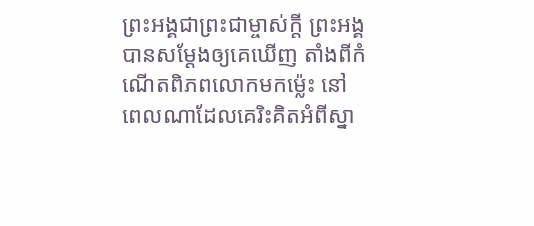ព្រះអង្គជាព្រះជាម្ចាស់ក្តី ព្រះអង្គបានសម្តែងឲ្យគេឃើញ តាំងពីកំណើតពិភពលោកមកម៉្លេះ នៅពេលណាដែលគេរិះគិតអំពីស្នា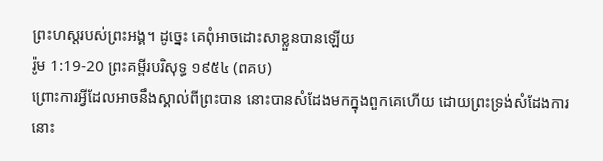ព្រះហស្ដរបស់ព្រះអង្គ។ ដូច្នេះ គេពុំអាចដោះសាខ្លួនបានឡើយ
រ៉ូម 1:19-20 ព្រះគម្ពីរបរិសុទ្ធ ១៩៥៤ (ពគប)
ព្រោះការអ្វីដែលអាចនឹងស្គាល់ពីព្រះបាន នោះបានសំដែងមកក្នុងពួកគេហើយ ដោយព្រះទ្រង់សំដែងការនោះ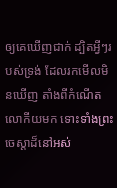ឲ្យគេឃើញជាក់ ដ្បិតអ្វីៗរបស់ទ្រង់ ដែលរកមើលមិនឃើញ តាំងពីកំណើតលោកីយមក ទោះទាំងព្រះចេស្តាដ៏នៅអស់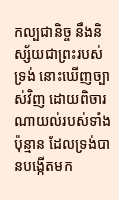កល្បជានិច្ច នឹងនិស្ស័យជាព្រះរបស់ទ្រង់ នោះឃើញច្បាស់វិញ ដោយពិចារណាយល់របស់ទាំងប៉ុន្មាន ដែលទ្រង់បានបង្កើតមក